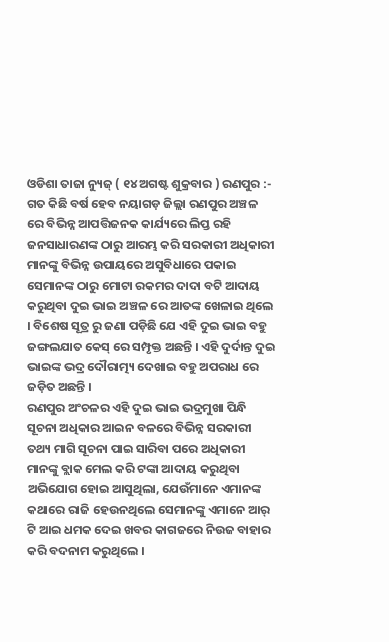ଓଡିଶା ତାଜା ନ୍ୟୁଜ୍ ( ୧୪ ଅଗଷ୍ଟ ଶୁକ୍ରବାର ) ରଣପୁର :- ଗତ କିଛି ବର୍ଷ ହେବ ନୟାଗଡ଼ ଜିଲ୍ଲା ରଣପୁର ଅଞ୍ଚଳ ରେ ବିଭିନ୍ନ ଆପତ୍ତିଜନକ କାର୍ଯ୍ୟରେ ଲିପ୍ତ ରହି ଜନସାଧାରଣଙ୍କ ଠାରୁ ଆରମ୍ଭ କରି ସରକାରୀ ଅଧିକାରୀ ମାନଙ୍କୁ ବିଭିନ୍ନ ଉପାୟରେ ଅସୁବିଧାରେ ପକାଇ ସେମାନଙ୍କ ଠାରୁ ମୋଟା ରକମର ଦାଦା ବଟି ଆଦାୟ କରୁଥିବା ଦୁଇ ଭାଇ ଅଞ୍ଚଳ ରେ ଆତଙ୍କ ଖେଳାଇ ଥିଲେ । ବିଶେଷ ସୂତ୍ର ରୁ ଜଣା ପଡ଼ିଛି ଯେ ଏହି ଦୁଇ ଭାଇ ବହୁ ଜଙ୍ଗଲଯାତ କେସ୍ ରେ ସମ୍ପୃକ୍ତ ଅଛନ୍ତି । ଏହି ଦୁର୍ଦାନ୍ତ ଦୁଇ ଭାଇଙ୍କ ଭଦ୍ର ଦୌରାତ୍ମ୍ୟ ଦେଖାଇ ବହୁ ଅପରାଧ ରେ ଜଡ଼ିତ ଅଛନ୍ତି ।
ରଣପୁର ଅଂଚଳର ଏହି ଦୁଇ ଭାଇ ଭଦ୍ରମୁଖା ପିନ୍ଧି ସୂଚନା ଅଧିକାର ଆଇନ ବଳରେ ବିଭିନ୍ନ ସରକାରୀ ତଥ୍ୟ ମାଗି ସୂଚନା ପାଇ ସାରିବା ପରେ ଅଧିକାରୀ ମାନଙ୍କୁ ବ୍ଲାକ ମେଲ କରି ଟଙ୍କା ଆଦାୟ କରୁଥିବା ଅଭିଯୋଗ ହୋଇ ଆସୁଥିଲା, ଯେଉଁମାନେ ଏମାନଙ୍କ କଥାରେ ରାଜି ହେଉନଥିଲେ ସେମାନଙ୍କୁ ଏମାନେ ଆର୍ ଟି ଆଇ ଧମକ ଦେଇ ଖବର କାଗଜରେ ନିଉଜ ବାହାର କରି ବଦନାମ କରୁଥିଲେ ।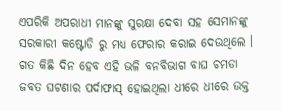ଏପରିକି ଅପରାଧୀ ମାନଙ୍କୁ ସୁରକ୍ଷା ଦେବା ସହ ସେମାନଙ୍କୁ ସରକାରୀ କଷ୍ଟୋଡି ରୁ ମଧ୍ୟ ଫେରାର କରାଇ ଦେଉଥିଲେ । ଗତ କିଛି ଦିନ ହେବ ଏହି ଭଳି ବନବିଭାଗ ବାଘ ଚମଡା ଜବତ ଘଟଣାର ପର୍ଦାଫାସ୍ ହୋଇଥିଲା ଧୀରେ ଧୀରେ ଉକ୍ତ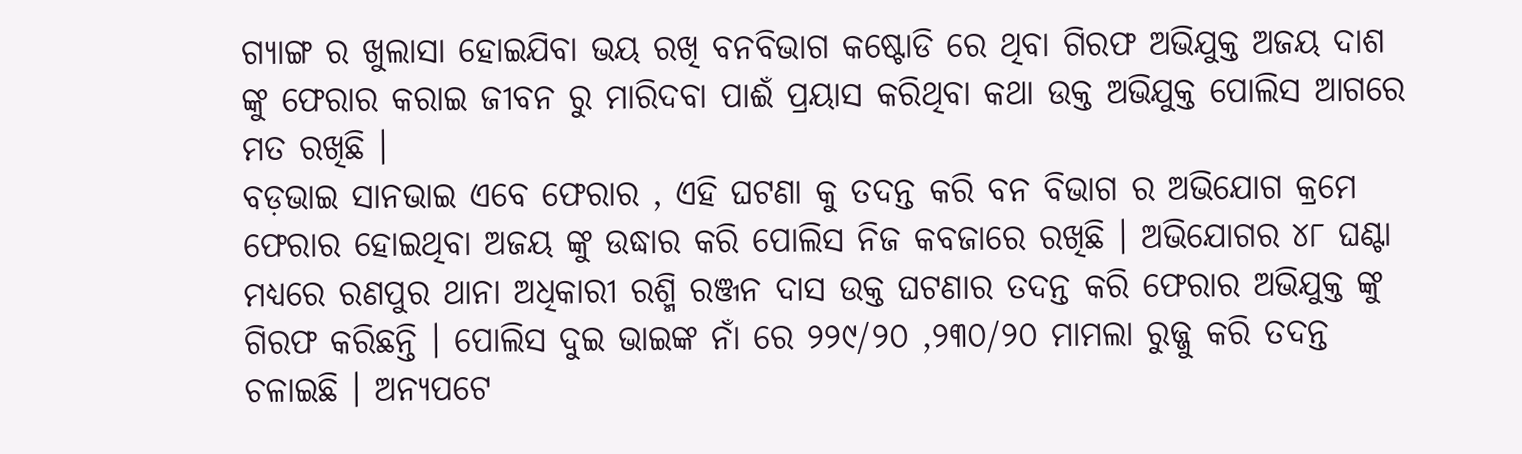ଗ୍ୟାଙ୍ଗ ର ଖୁଲାସା ହୋଇଯିବା ଭୟ ରଖି ବନବିଭାଗ କଷ୍ଟୋଡି ରେ ଥିବା ଗିରଫ ଅଭିଯୁକ୍ତ ଅଜୟ ଦାଶ ଙ୍କୁ ଫେରାର କରାଇ ଜୀବନ ରୁ ମାରିଦବା ପାଈଁ ପ୍ରୟାସ କରିଥିବା କଥା ଉକ୍ତ ଅଭିଯୁକ୍ତ ପୋଲିସ ଆଗରେ ମତ ରଖିଛି ।
ବଡ଼ଭାଇ ସାନଭାଇ ଏବେ ଫେରାର , ଏହି ଘଟଣା କୁ ତଦନ୍ତ କରି ବନ ବିଭାଗ ର ଅଭିଯୋଗ କ୍ରମେ ଫେରାର ହୋଇଥିବା ଅଜୟ ଙ୍କୁ ଉଦ୍ଧାର କରି ପୋଲିସ ନିଜ କବଜାରେ ରଖିଛି । ଅଭିଯୋଗର ୪୮ ଘଣ୍ଟା ମଧ୍ୟରେ ରଣପୁର ଥାନା ଅଧିକାରୀ ରଶ୍ମି ରଞ୍ଜନ ଦାସ ଉକ୍ତ ଘଟଣାର ତଦନ୍ତ କରି ଫେରାର ଅଭିଯୁକ୍ତ ଙ୍କୁ ଗିରଫ କରିଛନ୍ତି । ପୋଲିସ ଦୁଇ ଭାଇଙ୍କ ନାଁ ରେ ୨୨୯/୨୦ ,୨୩୦/୨୦ ମାମଲା ରୁଜ୍ଜୁ କରି ତଦନ୍ତ ଚଳାଇଛି । ଅନ୍ୟପଟେ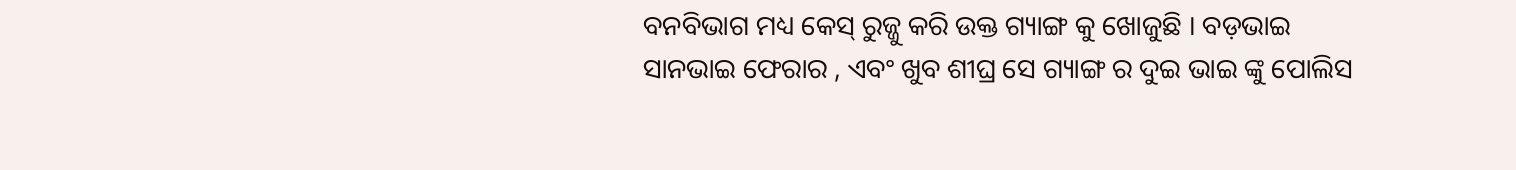ବନବିଭାଗ ମଧ୍ୟ କେସ୍ ରୁଜ୍ଜୁ କରି ଉକ୍ତ ଗ୍ୟାଙ୍ଗ କୁ ଖୋଜୁଛି । ବଡ଼ଭାଇ ସାନଭାଇ ଫେରାର , ଏବଂ ଖୁବ ଶୀଘ୍ର ସେ ଗ୍ୟାଙ୍ଗ ର ଦୁଇ ଭାଇ ଙ୍କୁ ପୋଲିସ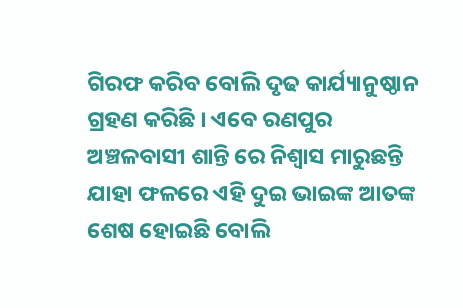ଗିରଫ କରିବ ବୋଲି ଦୃଢ କାର୍ଯ୍ୟାନୁଷ୍ଠାନ ଗ୍ରହଣ କରିଛି । ଏବେ ରଣପୁର ଅଞ୍ଚଳବାସୀ ଶାନ୍ତି ରେ ନିଶ୍ୱାସ ମାରୁଛନ୍ତି ଯାହା ଫଳରେ ଏହି ଦୁଇ ଭାଇଙ୍କ ଆତଙ୍କ ଶେଷ ହୋଇଛି ବୋଲି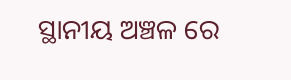ସ୍ଥାନୀୟ ଅଞ୍ଚଳ ରେ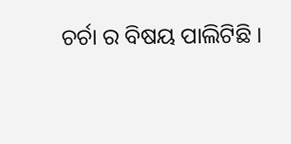ଚର୍ଚା ର ବିଷୟ ପାଲିଟିଛି ।